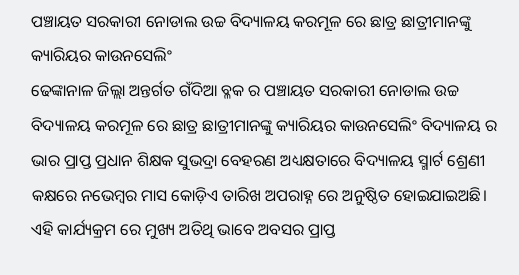ପଞ୍ଚାୟତ ସରକାରୀ ନୋଡାଲ ଉଚ୍ଚ ବିଦ୍ୟାଳୟ କରମୂଳ ରେ ଛାତ୍ର ଛାତ୍ରୀମାନଙ୍କୁ କ୍ୟାରିୟର କାଉନସେଲିଂ
ଢେଙ୍କାନାଳ ଜିଲ୍ଲା ଅନ୍ତର୍ଗତ ଗଁଦିଆ ବ୍ଳକ ର ପଞ୍ଚାୟତ ସରକାରୀ ନୋଡାଲ ଉଚ୍ଚ ବିଦ୍ୟାଳୟ କରମୂଳ ରେ ଛାତ୍ର ଛାତ୍ରୀମାନଙ୍କୁ କ୍ୟାରିୟର କାଉନସେଲିଂ ବିଦ୍ୟାଳୟ ର ଭାର ପ୍ରାପ୍ତ ପ୍ରଧାନ ଶିକ୍ଷକ ସୁଭଦ୍ରା ବେହରଣ ଅଧ୍ୟକ୍ଷତାରେ ବିଦ୍ୟାଳୟ ସ୍ମାର୍ଟ ଶ୍ରେଣୀ କକ୍ଷରେ ନଭେମ୍ବର ମାସ କୋଡ଼ିଏ ତାରିଖ ଅପରାହ୍ନ ରେ ଅନୁଷ୍ଠିତ ହୋଇଯାଇଅଛି। ଏହି କାର୍ଯ୍ୟକ୍ରମ ରେ ମୁଖ୍ୟ ଅତିଥି ଭାବେ ଅବସର ପ୍ରାପ୍ତ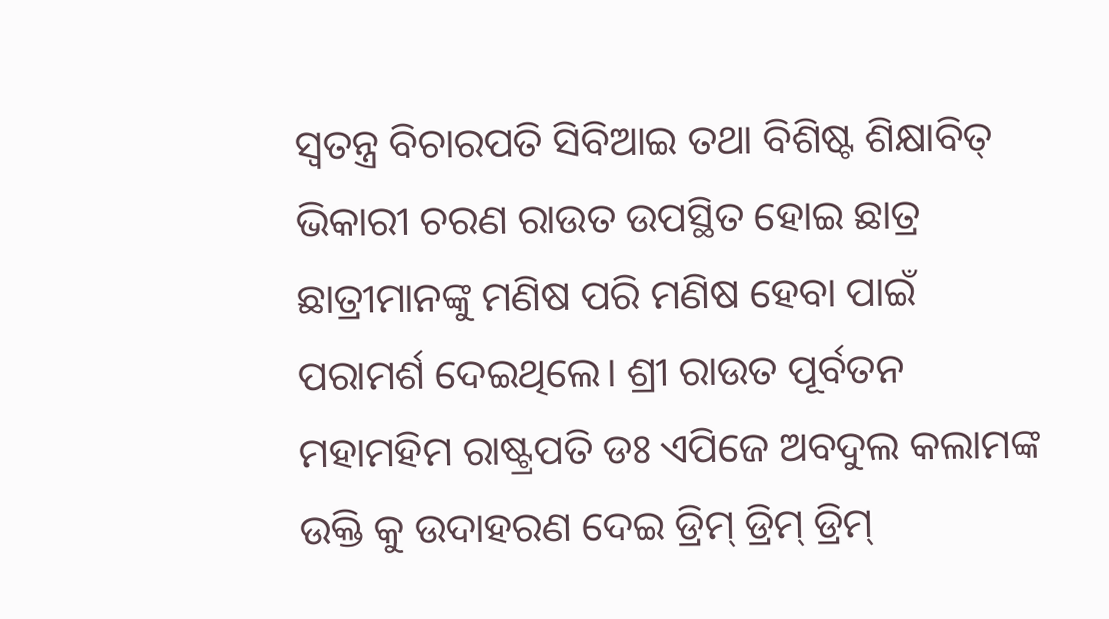ସ୍ବତନ୍ତ୍ର ବିଚାରପତି ସିବିଆଇ ତଥା ବିଶିଷ୍ଟ ଶିକ୍ଷାବିତ୍ ଭିକାରୀ ଚରଣ ରାଉତ ଉପସ୍ଥିତ ହୋଇ ଛାତ୍ର ଛାତ୍ରୀମାନଙ୍କୁ ମଣିଷ ପରି ମଣିଷ ହେବା ପାଇଁ ପରାମର୍ଶ ଦେଇଥିଲେ। ଶ୍ରୀ ରାଉତ ପୂର୍ବତନ ମହାମହିମ ରାଷ୍ଟ୍ରପତି ଡଃ ଏପିଜେ ଅବଦୁଲ କଲାମଙ୍କ ଉକ୍ତି କୁ ଉଦାହରଣ ଦେଇ ଡ୍ରିମ୍ ଡ୍ରିମ୍ ଡ୍ରିମ୍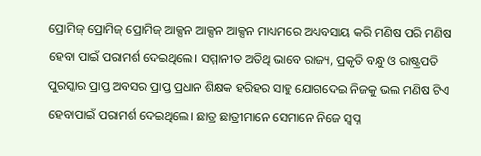ପ୍ରୋମିଜ୍ ପ୍ରୋମିଜ୍ ପ୍ରୋମିଜ୍ ଆକ୍ସନ ଆକ୍ସନ ଆକ୍ସନ ମାଧ୍ୟମରେ ଅଧ୍ୟବସାୟ କରି ମଣିଷ ପରି ମଣିଷ ହେବା ପାଇଁ ପରାମର୍ଶ ଦେଇଥିଲେ। ସମ୍ମାନୀତ ଅତିଥି ଭାବେ ରାଜ୍ୟ, ପ୍ରକୃତି ବନ୍ଧୁ ଓ ରାଷ୍ଟ୍ରପତି ପୁରସ୍କାର ପ୍ରାପ୍ତ ଅବସର ପ୍ରାପ୍ତ ପ୍ରଧାନ ଶିକ୍ଷକ ହରିହର ସାହୁ ଯୋଗଦେଇ ନିଜକୁ ଭଲ ମଣିଷ ଟିଏ ହେବାପାଇଁ ପରାମର୍ଶ ଦେଇଥିଲେ। ଛାତ୍ର ଛାତ୍ରୀମାନେ ସେମାନେ ନିଜେ ସ୍ବପ୍ନ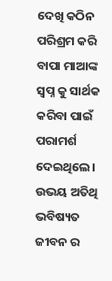ଦେଖି କଠିନ ପରିଶ୍ରମ କରି ବାପା ମାଆଙ୍କ ସ୍ବପ୍ନ କୁ ସାର୍ଥକ କରିବା ପାଇଁ ପରାମର୍ଶ ଦେଇଥିଲେ। ଉଭୟ ଅତିଥି ଭବିଷ୍ୟତ ଜୀବନ ର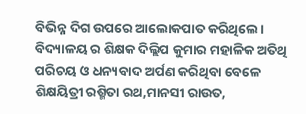ବିଭିନ୍ନ ଦିଗ ଉପରେ ଆଲୋକପାତ କରିଥିଲେ। ବିଦ୍ୟାଳୟ ର ଶିକ୍ଷକ ଦିଲ୍ଲିପ କୁମାର ମହାଳିକ ଅତିଥି ପରିଚୟ ଓ ଧନ୍ୟବାଦ ଅର୍ପଣ କରିଥିବା ବେଳେ ଶିକ୍ଷୟିତ୍ରୀ ରଶ୍ମିତା ରଥ,ମାନସୀ ରାଉତ,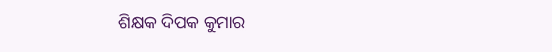ଶିକ୍ଷକ ଦିପକ କୁମାର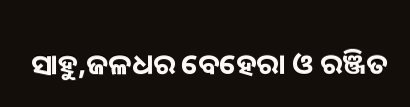ସାହୁ,ଜଳଧର ବେହେରା ଓ ରଞ୍ଜିତ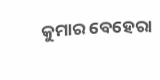କୁମାର ବେହେରା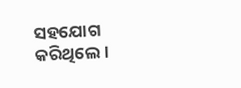ସହଯୋଗ କରିଥିଲେ।